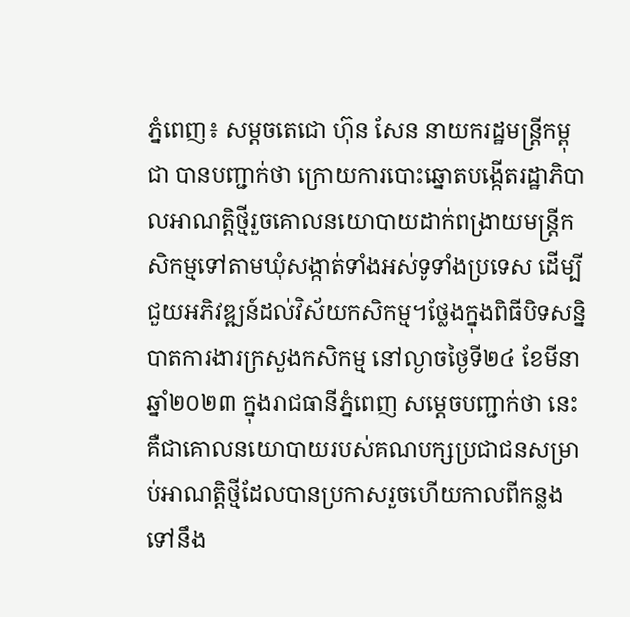ភ្នំពេញ៖ សម្ដចតេជោ ហ៊ុន សែន នាយករដ្ឋមន្ត្រីកម្ពុជា បានបញ្ជាក់ថា ក្រោយការបោះឆ្នោតបង្កើតរដ្ឋាភិបាលអាណត្តិថ្មីរួចគោលនយោបាយដាក់ពង្រាយមន្ត្រីកសិកម្មទៅតាមឃុំសង្កាត់ទាំងអស់ទូទាំងប្រទេស ដើម្បីជួយអភិវឌ្ឍន៍ដល់វិស័យកសិកម្ម។ថ្លែងក្នុងពិធីបិទសន្និបាតការងារក្រសួងកសិកម្ម នៅល្ងាចថ្ងៃទី២៤ ខែមីនា ឆ្នាំ២០២៣ ក្នុងរាជធានីភ្នំពេញ សម្ដេចបញ្ជាក់ថា នេះគឺជាគោលនយោបាយរបស់គណបក្សប្រជាជនសម្រាប់អាណត្តិថ្មីដែលបានប្រកាសរួចហើយកាលពីកន្លងទៅនឹង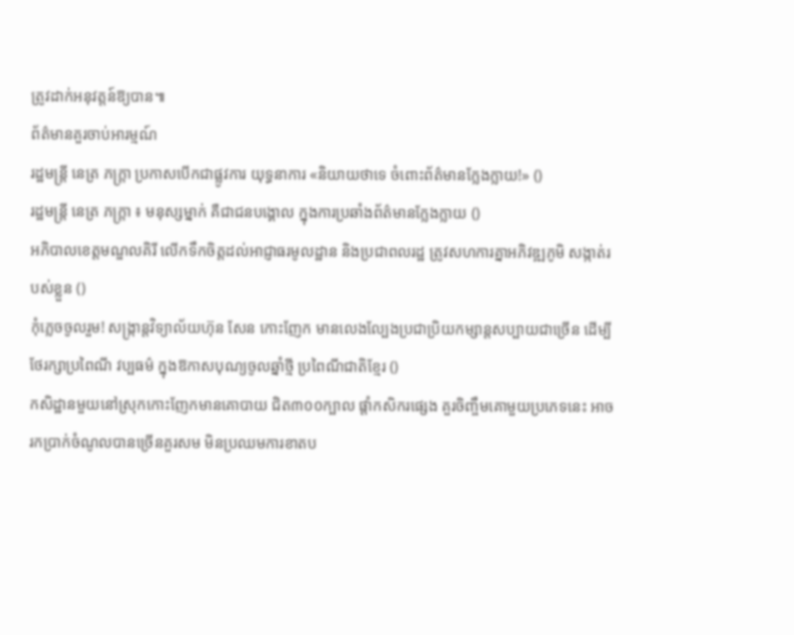ត្រូវដាក់អនុវត្តន៍ឱ្យបាន៕
ព័ត៌មានគួរចាប់អារម្មណ៍
រដ្ឋមន្ត្រី នេត្រ ភក្ត្រា ប្រកាសបើកជាផ្លូវការ យុទ្ធនាការ «និយាយថាទេ ចំពោះព័ត៌មានក្លែងក្លាយ!» ()
រដ្ឋមន្ត្រី នេត្រ ភក្ត្រា ៖ មនុស្សម្នាក់ គឺជាជនបង្គោល ក្នុងការប្រឆាំងព័ត៌មានក្លែងក្លាយ ()
អភិបាលខេត្តមណ្ឌលគិរី លើកទឹកចិត្តដល់អាជ្ញាធរមូលដ្ឋាន និងប្រជាពលរដ្ឋ ត្រូវសហការគ្នាអភិវឌ្ឍភូមិ សង្កាត់របស់ខ្លួន ()
កុំភ្លេចចូលរួម! សង្ក្រាន្តវិទ្យាល័យហ៊ុន សែន កោះញែក មានលេងល្បែងប្រជាប្រិយកម្សាន្តសប្បាយជាច្រើន ដើម្បីថែរក្សាប្រពៃណី វប្បធម៌ ក្នុងឱកាសបុណ្យចូលឆ្នាំថ្មី ប្រពៃណីជាតិខ្មែរ ()
កសិដ្ឋានមួយនៅស្រុកកោះញែកមានគោបាយ ជិត៣០០ក្បាល ផ្ដាំកសិករផ្សេង គួរចិញ្ចឹមគោមួយប្រភេទនេះ អាចរកប្រាក់ចំណូលបានច្រើនគួរសម មិនប្រឈមការខាតប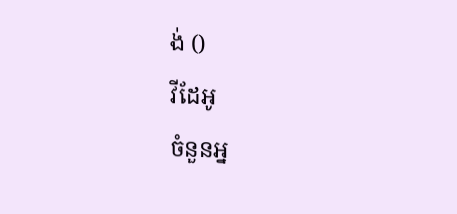ង់ ()
វីដែអូ
ចំនួនអ្ន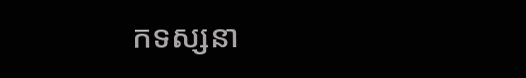កទស្សនា